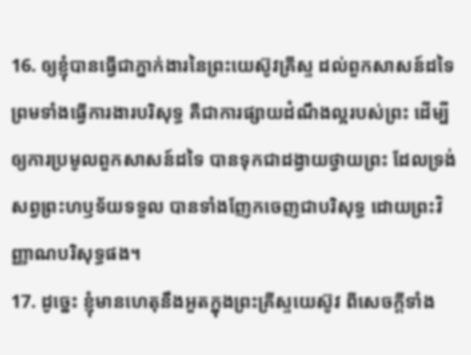16. ឲ្យខ្ញុំបានធ្វើជាភ្នាក់ងារនៃព្រះយេស៊ូវគ្រីស្ទ ដល់ពួកសាសន៍ដទៃ ព្រមទាំងធ្វើការងារបរិសុទ្ធ គឺជាការផ្សាយដំណឹងល្អរបស់ព្រះ ដើម្បីឲ្យការប្រមូលពួកសាសន៍ដទៃ បានទុកជាដង្វាយថ្វាយព្រះ ដែលទ្រង់សព្វព្រះហឫទ័យទទួល បានទាំងញែកចេញជាបរិសុទ្ធ ដោយព្រះវិញ្ញាណបរិសុទ្ធផង។
17. ដូច្នេះ ខ្ញុំមានហេតុនឹងអួតក្នុងព្រះគ្រីស្ទយេស៊ូវ ពីសេចក្តីទាំង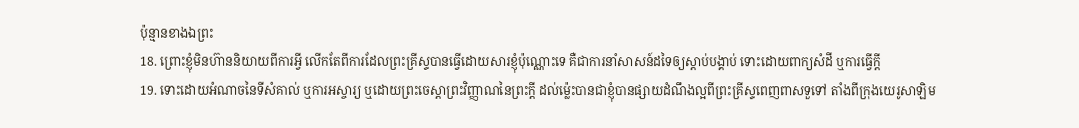ប៉ុន្មានខាងឯព្រះ
18. ព្រោះខ្ញុំមិនហ៊ាននិយាយពីការអ្វី លើកតែពីការដែលព្រះគ្រីស្ទបានធ្វើដោយសារខ្ញុំប៉ុណ្ណោះទេ គឺជាការនាំសាសន៍ដទៃឲ្យស្តាប់បង្គាប់ ទោះដោយពាក្យសំដី ឬការធ្វើក្តី
19. ទោះដោយអំណាចនៃទីសំគាល់ ឬការអស្ចារ្យ ឬដោយព្រះចេស្តាព្រះវិញ្ញាណនៃព្រះក្តី ដល់ម៉្លេះបានជាខ្ញុំបានផ្សាយដំណឹងល្អពីព្រះគ្រីស្ទពេញពាសទួទៅ តាំងពីក្រុងយេរូសាឡិម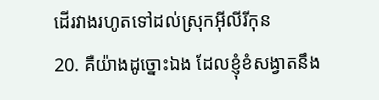ដើរវាងរហូតទៅដល់ស្រុកអ៊ីលីរីកុន
20. គឺយ៉ាងដូច្នោះឯង ដែលខ្ញុំខំសង្វាតនឹង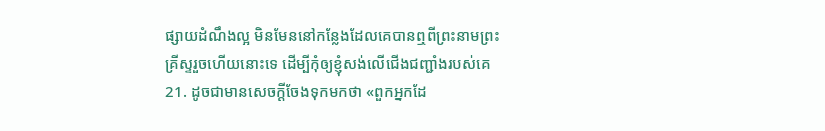ផ្សាយដំណឹងល្អ មិនមែននៅកន្លែងដែលគេបានឮពីព្រះនាមព្រះគ្រីស្ទរួចហើយនោះទេ ដើម្បីកុំឲ្យខ្ញុំសង់លើជើងជញ្ជាំងរបស់គេ
21. ដូចជាមានសេចក្តីចែងទុកមកថា «ពួកអ្នកដែ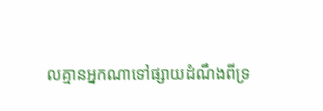លគ្មានអ្នកណាទៅផ្សាយដំណឹងពីទ្រ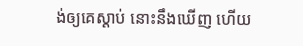ង់ឲ្យគេស្តាប់ នោះនឹងឃើញ ហើយ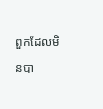ពួកដែលមិនបា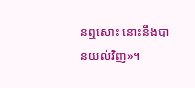នឮសោះ នោះនឹងបានយល់វិញ»។